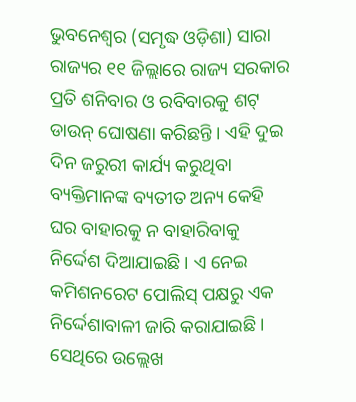ଭୁବନେଶ୍ୱର (ସମୃଦ୍ଧ ଓଡ଼ିଶା) ସାରା ରାଜ୍ୟର ୧୧ ଜିଲ୍ଲାରେ ରାଜ୍ୟ ସରକାର ପ୍ରତି ଶନିବାର ଓ ରବିବାରକୁ ଶଟ୍ ଡାଉନ୍ ଘୋଷଣା କରିଛନ୍ତି । ଏହି ଦୁଇ ଦିନ ଜରୁରୀ କାର୍ଯ୍ୟ କରୁଥିବା ବ୍ୟକ୍ତିମାନଙ୍କ ବ୍ୟତୀତ ଅନ୍ୟ କେହି ଘର ବାହାରକୁ ନ ବାହାରିବାକୁ ନିର୍ଦ୍ଦେଶ ଦିଆଯାଇଛି । ଏ ନେଇ କମିଶନରେଟ ପୋଲିସ୍ ପକ୍ଷରୁ ଏକ ନିର୍ଦ୍ଦେଶାବାଳୀ ଜାରି କରାଯାଇଛି । ସେଥିରେ ଉଲ୍ଲେଖ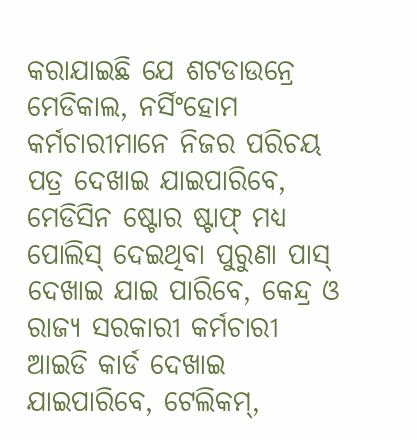କରାଯାଇଛି ଯେ ଶଟଡାଉନ୍ରେ ମେଡିକାଲ, ନର୍ସିଂହୋମ କର୍ମଚାରୀମାନେ ନିଜର ପରିଚୟ ପତ୍ର ଦେଖାଇ ଯାଇପାରିବେ, ମେଡିସିନ ଷ୍ଟୋର ଷ୍ଟାଫ୍ ମଧ୍ୟ ପୋଲିସ୍ ଦେଇଥିବା ପୁରୁଣା ପାସ୍ ଦେଖାଇ ଯାଇ ପାରିବେ, କେନ୍ଦ୍ର ଓ ରାଜ୍ୟ ସରକାରୀ କର୍ମଚାରୀ ଆଇଡି କାର୍ଡ ଦେଖାଇ ଯାଇପାରିବେ, ଟେଲିକମ୍,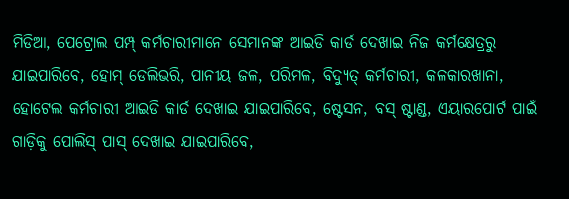ମିଡିଆ, ପେଟ୍ରୋଲ ପମ୍ପ୍ କର୍ମଚାରୀମାନେ ସେମାନଙ୍କ ଆଇଡି କାର୍ଡ ଦେଖାଇ ନିଜ କର୍ମକ୍ଷେତ୍ରରୁ ଯାଇପାରିବେ, ହୋମ୍ ଡେଲିଭରି, ପାନୀୟ ଜଳ, ପରିମଳ, ବିଦ୍ୟୁତ୍ କର୍ମଚାରୀ, କଳକାରଖାନା, ହୋଟେଲ କର୍ମଚାରୀ ଆଇଡି କାର୍ଡ ଦେଖାଇ ଯାଇପାରିବେ, ଷ୍ଟେସନ, ବସ୍ ଷ୍ଟାଣ୍ଡ, ଏୟାରପୋର୍ଟ ପାଇଁ ଗାଡ଼ିକୁ ପୋଲିସ୍ ପାସ୍ ଦେଖାଇ ଯାଇପାରିବେ,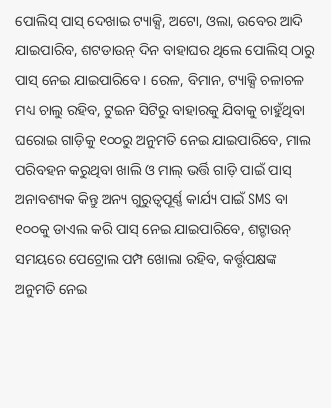ପୋଲିସ୍ ପାସ୍ ଦେଖାଇ ଟ୍ୟାକ୍ସି, ଅଟୋ, ଓଲା, ଉବେର ଆଦି ଯାଇପାରିବ, ଶଟଡାଉନ୍ ଦିନ ବାହାଘର ଥିଲେ ପୋଲିସ୍ ଠାରୁ ପାସ୍ ନେଇ ଯାଇପାରିବେ । ରେଳ, ବିମାନ, ଟ୍ୟାକ୍ସି ଚଳାଚଳ ମଧ୍ୟ ଚାଲୁ ରହିବ, ଟୁଇନ ସିଟିରୁ ବାହାରକୁ ଯିବାକୁ ଚାହୁଁଥିବା ଘରୋଇ ଗାଡ଼ିକୁ ୧୦୦ରୁ ଅନୁମତି ନେଇ ଯାଇପାରିବେ, ମାଲ ପରିବହନ କରୁଥିବା ଖାଲି ଓ ମାଲ୍ ଭର୍ତ୍ତି ଗାଡ଼ି ପାଇଁ ପାସ୍ ଅନାବଶ୍ୟକ କିନ୍ତୁ ଅନ୍ୟ ଗୁରୁତ୍ୱପୂର୍ଣ୍ଣ କାର୍ଯ୍ୟ ପାଇଁ SMS ବା ୧୦୦କୁ ଡାଏଲ କରି ପାସ୍ ନେଇ ଯାଇପାରିବେ, ଶଟ୍ଡାଉନ୍ ସମୟରେ ପେଟ୍ରୋଲ ପମ୍ପ ଖୋଲା ରହିବ, କର୍ତ୍ତୃପକ୍ଷଙ୍କ ଅନୁମତି ନେଇ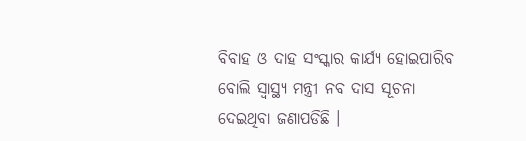ବିବାହ ଓ ଦାହ ସଂସ୍କାର କାର୍ଯ୍ୟ ହୋଇପାରିବ ବୋଲି ସ୍ୱାସ୍ଥ୍ୟ ମନ୍ତ୍ରୀ ନବ ଦାସ ସୂଚନା ଦେଇଥିବା ଜଣାପଡିଛି ।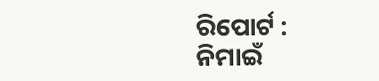ରିପୋର୍ଟ : ନିମାଇଁ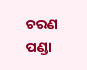ଚରଣ ପଣ୍ଡା